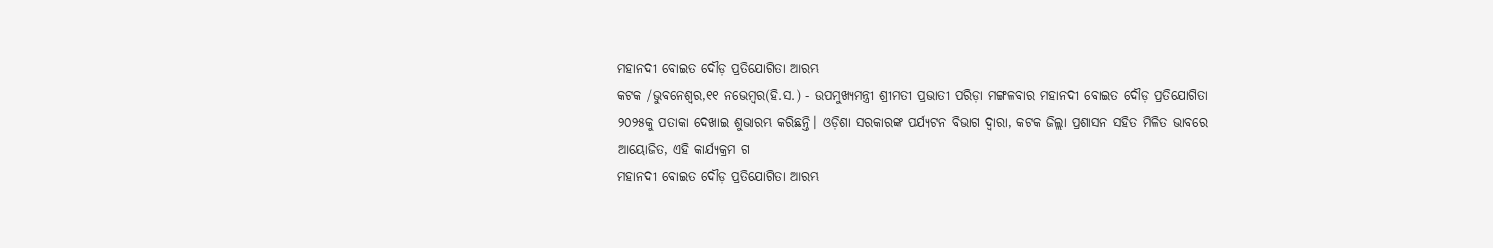ମହାନଦୀ ବୋଇତ ଦୌଡ଼ ପ୍ରତିଯୋଗିତା ଆରମ୍ଭ
କଟକ /ଭୁବନେଶ୍ୱର,୧୧ ନଭେମ୍ବର(ହି.ସ.) - ଉପମୁଖ୍ୟମନ୍ତ୍ରୀ ଶ୍ରୀମତୀ ପ୍ରଭାତୀ ପରିଡ଼ା ମଙ୍ଗଳବାର ମହାନଦୀ ବୋଇତ ଦୌଡ଼ ପ୍ରତିଯୋଗିତା ୨୦୨୫କୁ ପତାକା ଦେଖାଇ ଶୁଭାରମ୍ଭ କରିଛନ୍ତି। ଓଡ଼ିଶା ସରକାରଙ୍କ ପର୍ଯ୍ୟଟନ ବିଭାଗ ଦ୍ୱାରା, କଟକ ଜିଲ୍ଲା ପ୍ରଶାସନ ସହିତ ମିଳିତ ଭାବରେ ଆୟୋଜିତ, ଏହି କାର୍ଯ୍ୟକ୍ରମ ଗ
ମହାନଦୀ ବୋଇତ ଦୌଡ଼ ପ୍ରତିଯୋଗିତା ଆରମ୍ଭ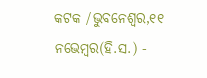କଟକ /ଭୁବନେଶ୍ୱର,୧୧ ନଭେମ୍ବର(ହି.ସ.) -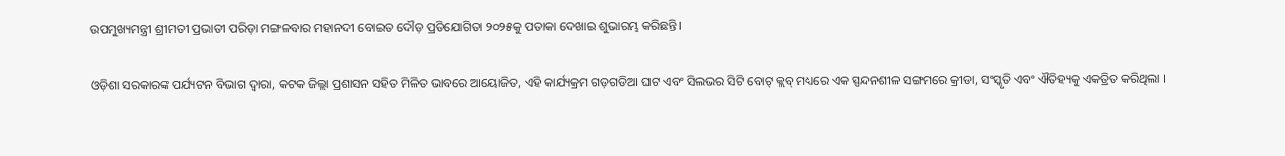ଉପମୁଖ୍ୟମନ୍ତ୍ରୀ ଶ୍ରୀମତୀ ପ୍ରଭାତୀ ପରିଡ଼ା ମଙ୍ଗଳବାର ମହାନଦୀ ବୋଇତ ଦୌଡ଼ ପ୍ରତିଯୋଗିତା ୨୦୨୫କୁ ପତାକା ଦେଖାଇ ଶୁଭାରମ୍ଭ କରିଛନ୍ତି।

ଓଡ଼ିଶା ସରକାରଙ୍କ ପର୍ଯ୍ୟଟନ ବିଭାଗ ଦ୍ୱାରା, କଟକ ଜିଲ୍ଲା ପ୍ରଶାସନ ସହିତ ମିଳିତ ଭାବରେ ଆୟୋଜିତ, ଏହି କାର୍ଯ୍ୟକ୍ରମ ଗଡ଼ଗଡିଆ ଘାଟ ଏବଂ ସିଲଭର ସିଟି ବୋଟ୍ କ୍ଲବ୍ ମଧ୍ୟରେ ଏକ ସ୍ପନ୍ଦନଶୀଳ ସଙ୍ଗମରେ କ୍ରୀଡା, ସଂସ୍କୃତି ଏବଂ ଐତିହ୍ୟକୁ ଏକତ୍ରିତ କରିଥିଲା ।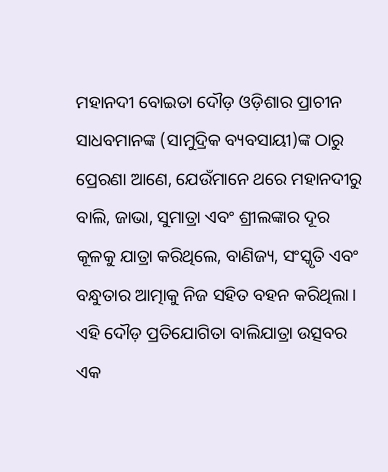ମହାନଦୀ ବୋଇତା ଦୌଡ଼ ଓଡ଼ିଶାର ପ୍ରାଚୀନ ସାଧବମାନଙ୍କ (ସାମୁଦ୍ରିକ ବ୍ୟବସାୟୀ)ଙ୍କ ଠାରୁ ପ୍ରେରଣା ଆଣେ, ଯେଉଁମାନେ ଥରେ ମହାନଦୀରୁ ବାଲି, ଜାଭା, ସୁମାତ୍ରା ଏବଂ ଶ୍ରୀଲଙ୍କାର ଦୂର କୂଳକୁ ଯାତ୍ରା କରିଥିଲେ, ବାଣିଜ୍ୟ, ସଂସ୍କୃତି ଏବଂ ବନ୍ଧୁତାର ଆତ୍ମାକୁ ନିଜ ସହିତ ବହନ କରିଥିଲା। ଏହି ଦୌଡ଼ ପ୍ରତିଯୋଗିତା ବାଲିଯାତ୍ରା ଉତ୍ସବର ଏକ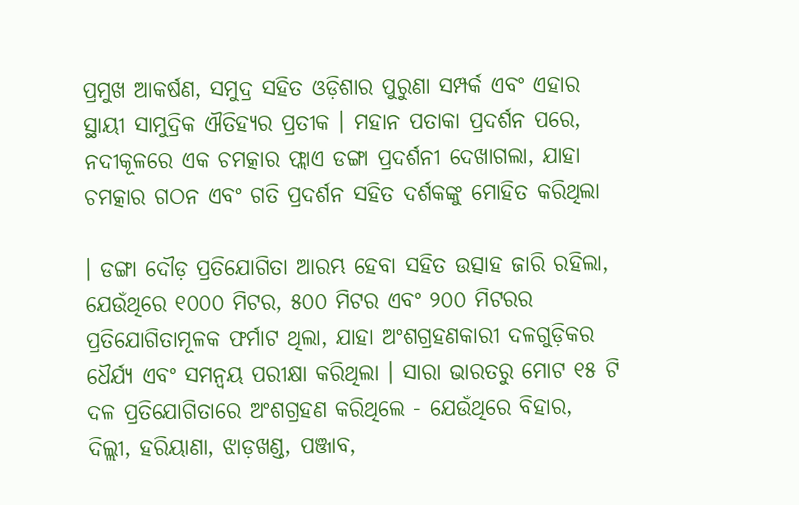ପ୍ରମୁଖ ଆକର୍ଷଣ, ସମୁଦ୍ର ସହିତ ଓଡ଼ିଶାର ପୁରୁଣା ସମ୍ପର୍କ ଏବଂ ଏହାର ସ୍ଥାୟୀ ସାମୁଦ୍ରିକ ଐତିହ୍ୟର ପ୍ରତୀକ । ମହାନ ପତାକା ପ୍ରଦର୍ଶନ ପରେ, ନଦୀକୂଳରେ ଏକ ଚମତ୍କାର ଫ୍ଲାଏ ଡଙ୍ଗା ପ୍ରଦର୍ଶନୀ ଦେଖାଗଲା, ଯାହା ଚମତ୍କାର ଗଠନ ଏବଂ ଗତି ପ୍ରଦର୍ଶନ ସହିତ ଦର୍ଶକଙ୍କୁ ମୋହିତ କରିଥିଲା

। ଡଙ୍ଗା ଦୌଡ଼ ପ୍ରତିଯୋଗିତା ଆରମ୍ଭ ହେବା ସହିତ ଉତ୍ସାହ ଜାରି ରହିଲା, ଯେଉଁଥିରେ ୧୦୦୦ ମିଟର, ୫୦୦ ମିଟର ଏବଂ ୨୦୦ ମିଟରର ପ୍ରତିଯୋଗିତାମୂଳକ ଫର୍ମାଟ ଥିଲା, ଯାହା ଅଂଶଗ୍ରହଣକାରୀ ଦଳଗୁଡ଼ିକର ଧୈର୍ଯ୍ୟ ଏବଂ ସମନ୍ୱୟ ପରୀକ୍ଷା କରିଥିଲା । ସାରା ଭାରତରୁ ମୋଟ ୧୫ ଟି ଦଳ ପ୍ରତିଯୋଗିତାରେ ଅଂଶଗ୍ରହଣ କରିଥିଲେ - ଯେଉଁଥିରେ ବିହାର, ଦିଲ୍ଲୀ, ହରିୟାଣା, ଝାଡ଼ଖଣ୍ଡ, ପଞ୍ଜାବ,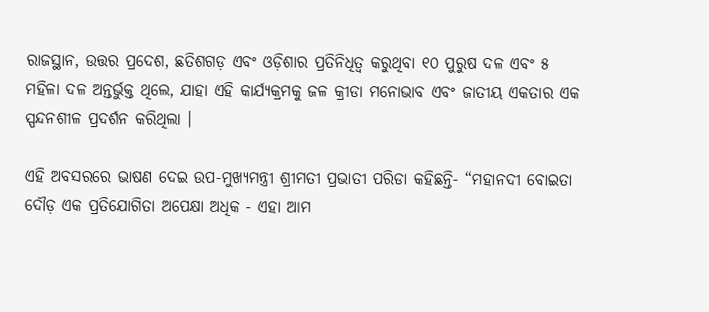ରାଜସ୍ଥାନ, ଉତ୍ତର ପ୍ରଦେଶ, ଛତିଶଗଡ଼ ଏବଂ ଓଡ଼ିଶାର ପ୍ରତିନିଧିତ୍ୱ କରୁଥିବା ୧୦ ପୁରୁଷ ଦଳ ଏବଂ ୫ ମହିଳା ଦଳ ଅନ୍ତର୍ଭୁକ୍ତ ଥିଲେ, ଯାହା ଏହି କାର୍ଯ୍ୟକ୍ରମକୁ ଜଳ କ୍ରୀଡା ମନୋଭାବ ଏବଂ ଜାତୀୟ ଏକତାର ଏକ ସ୍ପନ୍ଦନଶୀଳ ପ୍ରଦର୍ଶନ କରିଥିଲା ।

ଏହି ଅବସରରେ ଭାଷଣ ଦେଇ ଉପ-ମୁଖ୍ୟମନ୍ତ୍ରୀ ଶ୍ରୀମତୀ ପ୍ରଭାତୀ ପରିଡା କହିଛନ୍ତି- “ମହାନଦୀ ବୋଇତା ଦୌଡ଼ ଏକ ପ୍ରତିଯୋଗିତା ଅପେକ୍ଷା ଅଧିକ - ଏହା ଆମ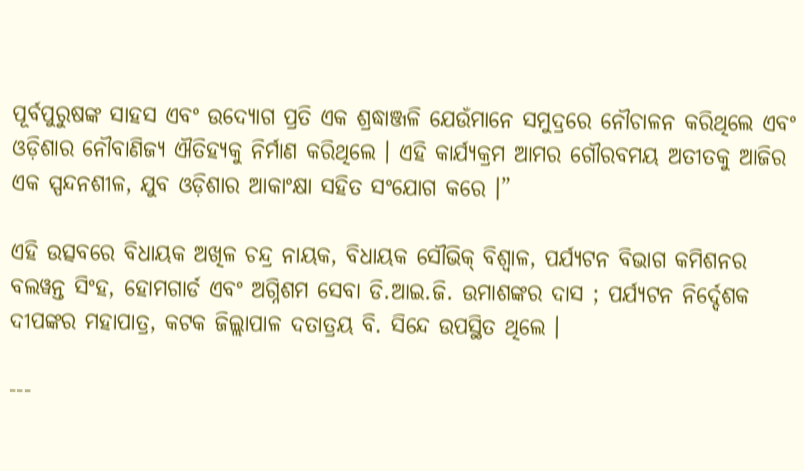ପୂର୍ବପୁରୁଷଙ୍କ ସାହସ ଏବଂ ଉଦ୍ୟୋଗ ପ୍ରତି ଏକ ଶ୍ରଦ୍ଧାଞ୍ଜଳି ଯେଉଁମାନେ ସମୁଦ୍ରରେ ନୌଚାଳନ କରିଥିଲେ ଏବଂ ଓଡ଼ିଶାର ନୌବାଣିଜ୍ୟ ଐତିହ୍ୟକୁ ନିର୍ମାଣ କରିଥିଲେ । ଏହି କାର୍ଯ୍ୟକ୍ରମ ଆମର ଗୌରବମୟ ଅତୀତକୁ ଆଜିର ଏକ ସ୍ପନ୍ଦନଶୀଳ, ଯୁବ ଓଡ଼ିଶାର ଆକାଂକ୍ଷା ସହିତ ସଂଯୋଗ କରେ ।”

ଏହି ଉତ୍ସବରେ ବିଧାୟକ ଅଖିଳ ଚନ୍ଦ୍ର ନାୟକ, ବିଧାୟକ ସୌଭିକ୍ ବିଶ୍ୱାଳ, ପର୍ଯ୍ୟଟନ ବିଭାଗ କମିଶନର ବଲୱନ୍ତ ସିଂହ, ହୋମଗାର୍ଡ ଏବଂ ଅଗ୍ନିଶମ ସେବା ଡି.ଆଇ.ଜି. ଉମାଶଙ୍କର ଦାସ ; ପର୍ଯ୍ୟଟନ ନିର୍ଦ୍ଦେଶକ ଦୀପଙ୍କର ମହାପାତ୍ର, କଟକ ଜିଲ୍ଲାପାଳ ଦତାତ୍ରୟ ବି. ସିନ୍ଦେ ଉପସ୍ଥିତ ଥିଲେ ।

---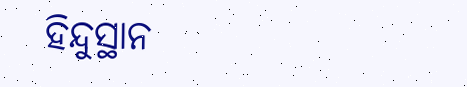ହିନ୍ଦୁସ୍ଥାନ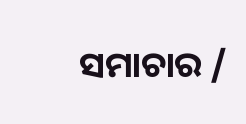ସମାଚାର /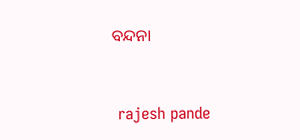ବନ୍ଦନା


 rajesh pande